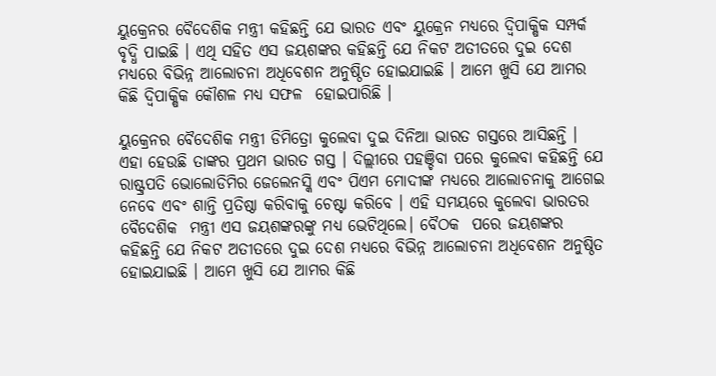ୟୁକ୍ରେନର ବୈଦେଶିକ ମନ୍ତ୍ରୀ କହିଛନ୍ତି ଯେ ଭାରତ ଏବଂ ୟୁକ୍ରେନ ମଧ୍ୟରେ ଦ୍ୱିପାକ୍ଷିକ ସମ୍ପର୍କ ବୃଦ୍ଧି ପାଇଛି । ଏଥି ସହିତ ଏସ ଜୟଶଙ୍କର କହିଛନ୍ତି ଯେ ନିକଟ ଅତୀତରେ ଦୁଇ ଦେଶ ମଧ୍ୟରେ ବିଭିନ୍ନ ଆଲୋଚନା ଅଧିବେଶନ ଅନୁଷ୍ଠିତ ହୋଇଯାଇଛି । ଆମେ ଖୁସି ଯେ ଆମର କିଛି ଦ୍ୱିପାକ୍ଷିକ କୌଶଳ ମଧ୍ୟ ସଫଳ  ହୋଇପାରିଛି ।

ୟୁକ୍ରେନର ବୈଦେଶିକ ମନ୍ତ୍ରୀ ଡିମିତ୍ରୋ କୁଲେବା ଦୁଇ ଦିନିଆ ଭାରତ ଗସ୍ତରେ ଆସିଛନ୍ତି । ଏହା ହେଉଛି ତାଙ୍କର ପ୍ରଥମ ଭାରତ ଗସ୍ତ । ଦିଲ୍ଲୀରେ ପହଞ୍ଚିବା ପରେ କୁଲେବା କହିଛନ୍ତି ଯେ ରାଷ୍ଟ୍ରପତି ଭୋଲୋଡିମିର ଜେଲେନସ୍କି ଏବଂ ପିଏମ ମୋଦୀଙ୍କ ମଧ୍ୟରେ ଆଲୋଚନାକୁ ଆଗେଇ ନେବେ ଏବଂ ଶାନ୍ତି ପ୍ରତିଷ୍ଠା କରିବାକୁ ଚେଷ୍ଟା କରିବେ । ଏହି ସମୟରେ କୁଲେବା ଭାରତର ବୈଦେଶିକ  ମନ୍ତ୍ରୀ ଏସ ଜୟଶଙ୍କରଙ୍କୁ ମଧ୍ୟ ଭେଟିଥିଲେ। ବୈଠକ  ପରେ ଜୟଶଙ୍କର କହିଛନ୍ତି ଯେ ନିକଟ ଅତୀତରେ ଦୁଇ ଦେଶ ମଧ୍ୟରେ ବିଭିନ୍ନ ଆଲୋଚନା ଅଧିବେଶନ ଅନୁଷ୍ଠିତ ହୋଇଯାଇଛି । ଆମେ ଖୁସି ଯେ ଆମର କିଛି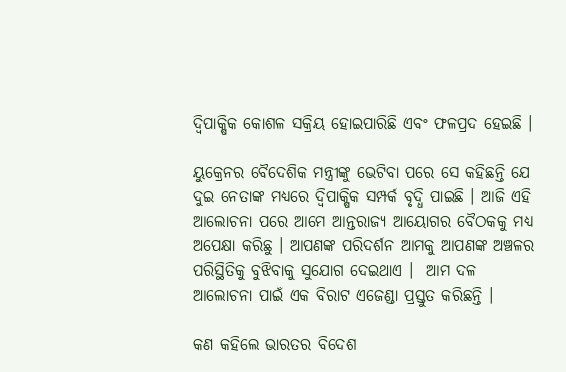ଦ୍ୱିପାକ୍ଷିକ କୋଶଳ ସକ୍ରିୟ ହୋଇପାରିଛି ଏବଂ ଫଳପ୍ରଦ ହେଇଛି ।

ୟୁକ୍ରେନର ବୈଦେଶିକ ମନ୍ତ୍ରୀଙ୍କୁ ଭେଟିବା ପରେ ସେ କହିଛନ୍ତି ଯେ ଦୁଇ ନେତାଙ୍କ ମଧ୍ୟରେ ଦ୍ୱିପାକ୍ଷିକ ସମ୍ପର୍କ ବୃଦ୍ଧି ପାଇଛି । ଆଜି ଏହି ଆଲୋଚନା ପରେ ଆମେ ଆନ୍ତରାଜ୍ୟ ଆୟୋଗର ବୈଠକକୁ ମଧ୍ୟ ଅପେକ୍ଷା କରିଛୁ । ଆପଣଙ୍କ ପରିଦର୍ଶନ ଆମକୁ ଆପଣଙ୍କ ଅଞ୍ଚଳର ପରିସ୍ଥିତିକୁ ବୁଝିବାକୁ ସୁଯୋଗ ଦେଇଥାଏ ।  ଆମ ଦଳ ଆଲୋଚନା ପାଇଁ ଏକ ବିରାଟ ଏଜେଣ୍ଡା ପ୍ରସ୍ତୁତ କରିଛନ୍ତି ।

କଣ କହିଲେ ଭାରତର ବିଦେଶ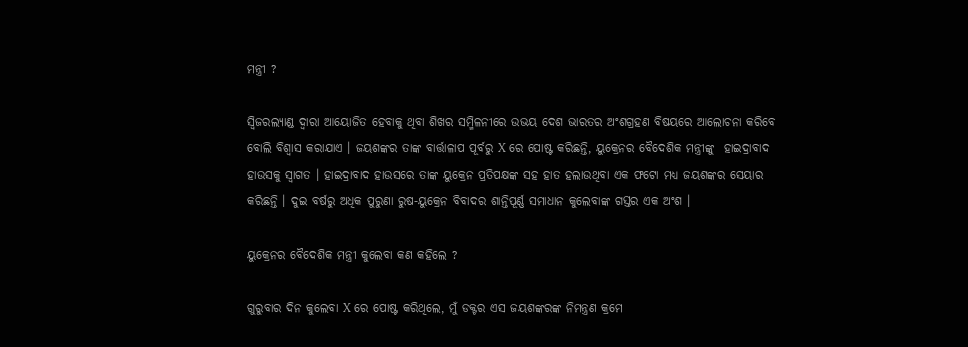ମନ୍ତ୍ରୀ ?

ସ୍ୱିଜରଲ୍ୟାଣ୍ଡ ଦ୍ୱାରା ଆୟୋଜିତ ହେବାକୁ ଥିବା ଶିଖର ସମ୍ମିଳନୀରେ ଉଭୟ ଦେଶ ଭାରତର ଅଂଶଗ୍ରହଣ ବିଷୟରେ ଆଲୋଚନା କରିବେ ବୋଲି ବିଶ୍ୱାସ କରାଯାଏ । ଜୟଶଙ୍କର ତାଙ୍କ ବାର୍ତ୍ତାଳାପ ପୂର୍ବରୁ X ରେ ପୋଷ୍ଟ କରିଛନ୍ତି, ୟୁକ୍ରେନର ବୈଦେଶିକ ମନ୍ତ୍ରୀଙ୍କୁ  ହାଇଦ୍ରାବାଦ ହାଉସକୁ ସ୍ୱାଗତ । ହାଇଦ୍ରାବାଦ ହାଉସରେ ତାଙ୍କ ୟୁକ୍ରେନ ପ୍ରତିପକ୍ଷଙ୍କ ସହ ହାତ ହଲାଉଥିବା ଏକ ଫଟୋ ମଧ୍ୟ ଜୟଶଙ୍କର ସେୟାର କରିଛନ୍ତି । ଦୁଇ ବର୍ଷରୁ ଅଧିକ ପୁରୁଣା ରୁଷ-ୟୁକ୍ରେନ ବିବାଦର ଶାନ୍ତିପୂର୍ଣ୍ଣ ସମାଧାନ କୁଲେବାଙ୍କ ଗସ୍ତର ଏକ ଅଂଶ ।

ୟୁକ୍ରେନର ବୈଦେଶିକ ମନ୍ତ୍ରୀ କୁଲେବା କଣ କହିଲେ ?

ଗୁରୁବାର ଦିନ କୁଲେବା X ରେ ପୋଷ୍ଟ କରିଥିଲେ, ମୁଁ ଡକ୍ଟର ଏସ ଜୟଶଙ୍କରଙ୍କ ନିମନ୍ତ୍ରଣ କ୍ରମେ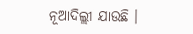ନୂଆଦିଲ୍ଲୀ ଯାଉଛି ।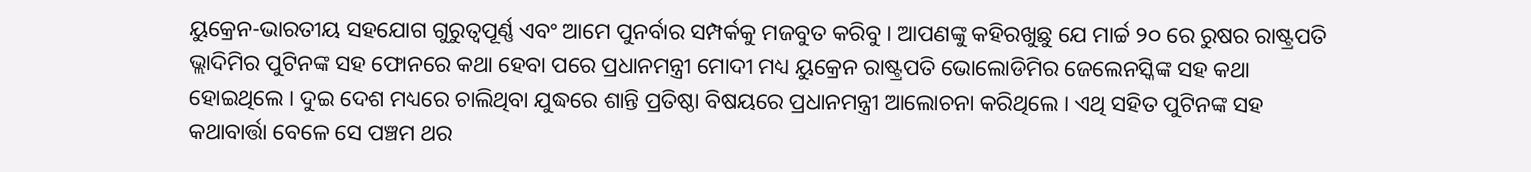ୟୁକ୍ରେନ-ଭାରତୀୟ ସହଯୋଗ ଗୁରୁତ୍ୱପୂର୍ଣ୍ଣ ଏବଂ ଆମେ ପୁନର୍ବାର ସମ୍ପର୍କକୁ ମଜବୁତ କରିବୁ । ଆପଣଙ୍କୁ କହିରଖୁଛୁ ଯେ ମାର୍ଚ୍ଚ ୨୦ ରେ ରୁଷର ରାଷ୍ଟ୍ରପତି ଭ୍ଲାଦିମିର ପୁଟିନଙ୍କ ସହ ଫୋନରେ କଥା ହେବା ପରେ ପ୍ରଧାନମନ୍ତ୍ରୀ ମୋଦୀ ମଧ୍ୟ ୟୁକ୍ରେନ ରାଷ୍ଟ୍ରପତି ଭୋଲୋଡିମିର ଜେଲେନସ୍କିଙ୍କ ସହ କଥା ହୋଇଥିଲେ । ଦୁଇ ଦେଶ ମଧ୍ୟରେ ଚାଲିଥିବା ଯୁଦ୍ଧରେ ଶାନ୍ତି ପ୍ରତିଷ୍ଠା ବିଷୟରେ ପ୍ରଧାନମନ୍ତ୍ରୀ ଆଲୋଚନା କରିଥିଲେ । ଏଥି ସହିତ ପୁଟିନଙ୍କ ସହ କଥାବାର୍ତ୍ତା ବେଳେ ସେ ପଞ୍ଚମ ଥର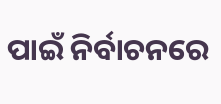ପାଇଁ ନିର୍ବାଚନରେ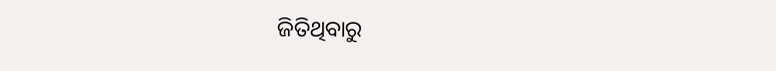ଜିତିଥିବାରୁ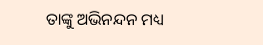ତାଙ୍କୁ ଅଭିନନ୍ଦନ ମଧ୍ୟ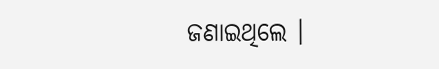ଜଣାଇଥିଲେ ।